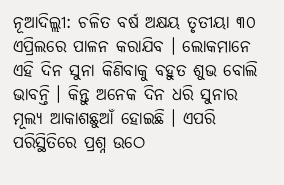ନୂଆଦିଲ୍ଲୀ: ଚଳିତ ବର୍ଷ ଅକ୍ଷୟ ତୃତୀୟା ୩୦ ଏପ୍ରିଲରେ ପାଳନ କରାଯିବ । ଲୋକମାନେ ଏହି ଦିନ ସୁନା କିଣିବାକୁ ବହୁତ ଶୁଭ ବୋଲି ଭାବନ୍ତି । କିନ୍ତୁ ଅନେକ ଦିନ ଧରି ସୁନାର ମୂଲ୍ୟ ଆକାଶଛୁଆଁ ହୋଇଛି । ଏପରି ପରିସ୍ଥିତିରେ ପ୍ରଶ୍ନ ଉଠେ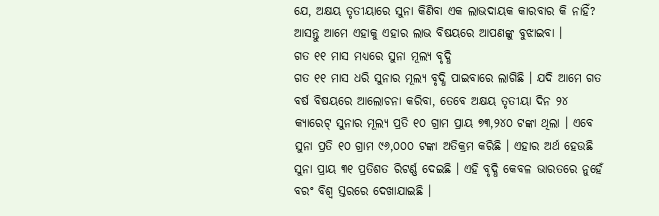ଯେ, ଅକ୍ଷୟ ତୃତୀୟାରେ ସୁନା କିଣିବା ଏକ ଲାଭଦାୟକ କାରବାର କି ନାହିଁ? ଆସନ୍ତୁ ଆମେ ଏହାକୁ ଏହାର ଲାଭ ବିଷୟରେ ଆପଣଙ୍କୁ ବୁଝାଇବା ।
ଗତ ୧୧ ମାସ ମଧ୍ୟରେ ସୁନା ମୂଲ୍ୟ ବୃଦ୍ଧି
ଗତ ୧୧ ମାସ ଧରି ସୁନାର ମୂଲ୍ୟ ବୃଦ୍ଧି ପାଇବାରେ ଲାଗିଛି । ଯଦି ଆମେ ଗତ ବର୍ଷ ବିଷୟରେ ଆଲୋଚନା କରିବା, ତେବେ ଅକ୍ଷୟ ତୃତୀୟା ଦିନ ୨୪ କ୍ୟାରେଟ୍ ସୁନାର ମୂଲ୍ୟ ପ୍ରତି ୧୦ ଗ୍ରାମ ପ୍ରାୟ ୭୩,୨୪୦ ଟଙ୍କା ଥିଲା । ଏବେ ସୁନା ପ୍ରତି ୧୦ ଗ୍ରାମ ୯୬,୦୦୦ ଟଙ୍କା ଅତିକ୍ରମ କରିଛି । ଏହାର ଅର୍ଥ ହେଉଛି ସୁନା ପ୍ରାୟ ୩୧ ପ୍ରତିଶତ ରିଟର୍ଣ୍ଣ ଦେଇଛି । ଏହି ବୃଦ୍ଧି କେବଳ ଭାରତରେ ନୁହେଁ ବରଂ ବିଶ୍ୱ ସ୍ତରରେ ଦେଖାଯାଇଛି ।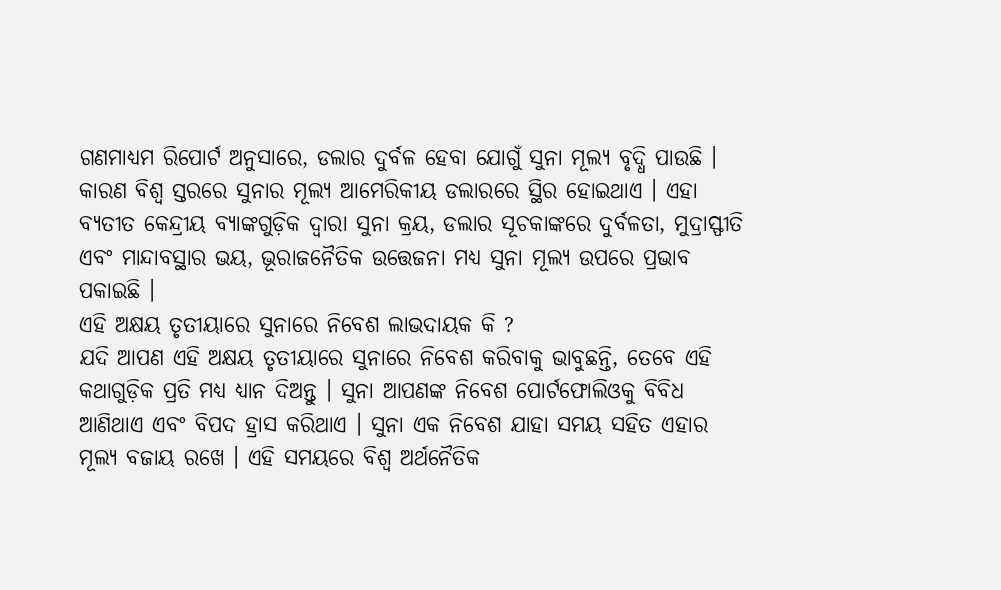ଗଣମାଧ୍ୟମ ରିପୋର୍ଟ ଅନୁସାରେ, ଡଲାର ଦୁର୍ବଳ ହେବା ଯୋଗୁଁ ସୁନା ମୂଲ୍ୟ ବୃଦ୍ଧି ପାଉଛି । କାରଣ ବିଶ୍ୱ ସ୍ତରରେ ସୁନାର ମୂଲ୍ୟ ଆମେରିକୀୟ ଡଲାରରେ ସ୍ଥିର ହୋଇଥାଏ । ଏହା ବ୍ୟତୀତ କେନ୍ଦ୍ରୀୟ ବ୍ୟାଙ୍କଗୁଡ଼ିକ ଦ୍ୱାରା ସୁନା କ୍ରୟ, ଡଲାର ସୂଚକାଙ୍କରେ ଦୁର୍ବଳତା, ମୁଦ୍ରାସ୍ଫୀତି ଏବଂ ମାନ୍ଦାବସ୍ଥାର ଭୟ, ଭୂରାଜନୈତିକ ଉତ୍ତେଜନା ମଧ୍ୟ ସୁନା ମୂଲ୍ୟ ଉପରେ ପ୍ରଭାବ ପକାଇଛି ।
ଏହି ଅକ୍ଷୟ ତୃତୀୟାରେ ସୁନାରେ ନିବେଶ ଲାଭଦାୟକ କି ?
ଯଦି ଆପଣ ଏହି ଅକ୍ଷୟ ତୃତୀୟାରେ ସୁନାରେ ନିବେଶ କରିବାକୁ ଭାବୁଛନ୍ତି, ତେବେ ଏହି କଥାଗୁଡ଼ିକ ପ୍ରତି ମଧ୍ୟ ଧ୍ୟାନ ଦିଅନ୍ତୁ । ସୁନା ଆପଣଙ୍କ ନିବେଶ ପୋର୍ଟଫୋଲିଓକୁ ବିବିଧ ଆଣିଥାଏ ଏବଂ ବିପଦ ହ୍ରାସ କରିଥାଏ । ସୁନା ଏକ ନିବେଶ ଯାହା ସମୟ ସହିତ ଏହାର ମୂଲ୍ୟ ବଜାୟ ରଖେ । ଏହି ସମୟରେ ବିଶ୍ୱ ଅର୍ଥନୈତିକ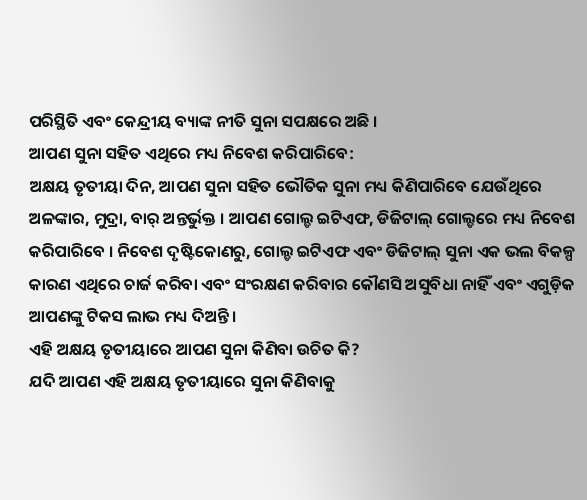ପରିସ୍ଥିତି ଏବଂ କେନ୍ଦ୍ରୀୟ ବ୍ୟାଙ୍କ ନୀତି ସୁନା ସପକ୍ଷରେ ଅଛି ।
ଆପଣ ସୁନା ସହିତ ଏଥିରେ ମଧ୍ୟ ନିବେଶ କରିପାରିବେ:
ଅକ୍ଷୟ ତୃତୀୟା ଦିନ, ଆପଣ ସୁନା ସହିତ ଭୌତିକ ସୁନା ମଧ୍ୟ କିଣିପାରିବେ ଯେଉଁଥିରେ ଅଳଙ୍କାର, ମୁଦ୍ରା, ବାର୍ ଅନ୍ତର୍ଭୁକ୍ତ । ଆପଣ ଗୋଲ୍ଡ ଇଟିଏଫ, ଡିଜିଟାଲ୍ ଗୋଲ୍ଡରେ ମଧ୍ୟ ନିବେଶ କରିପାରିବେ । ନିବେଶ ଦୃଷ୍ଟିକୋଣରୁ, ଗୋଲ୍ଡ ଇଟିଏଫ ଏବଂ ଡିଜିଟାଲ୍ ସୁନା ଏକ ଭଲ ବିକଳ୍ପ କାରଣ ଏଥିରେ ଚାର୍ଜ କରିବା ଏବଂ ସଂରକ୍ଷଣ କରିବାର କୌଣସି ଅସୁବିଧା ନାହିଁ ଏବଂ ଏଗୁଡ଼ିକ ଆପଣଙ୍କୁ ଟିକସ ଲାଭ ମଧ୍ୟ ଦିଅନ୍ତି ।
ଏହି ଅକ୍ଷୟ ତୃତୀୟାରେ ଆପଣ ସୁନା କିଣିବା ଉଚିତ କି?
ଯଦି ଆପଣ ଏହି ଅକ୍ଷୟ ତୃତୀୟାରେ ସୁନା କିଣିବାକୁ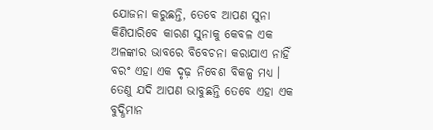ଯୋଜନା କରୁଛନ୍ତି, ତେବେ ଆପଣ ସୁନା କିଣିପାରିବେ କାରଣ ସୁନାକୁ କେବଳ ଏକ ଅଳଙ୍କାର ଭାବରେ ବିବେଚନା କରାଯାଏ ନାହିଁ ବରଂ ଏହା ଏକ ଦୃଢ଼ ନିବେଶ ବିକଳ୍ପ ମଧ୍ୟ । ତେଣୁ ଯଦି ଆପଣ ଭାବୁଛନ୍ତି ତେବେ ଏହା ଏକ ବୁଦ୍ଧିମାନ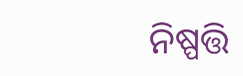ନିଷ୍ପତ୍ତି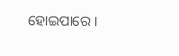ହୋଇପାରେ ।